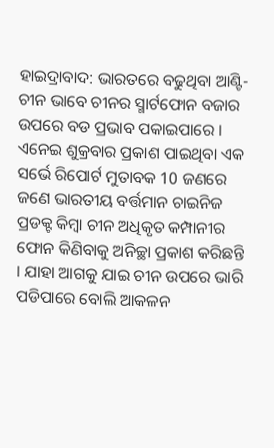ହାଇଦ୍ରାବାଦ: ଭାରତରେ ବଢୁଥିବା ଆଣ୍ଟି-ଚୀନ ଭାବେ ଚୀନର ସ୍ମାର୍ଟଫୋନ ବଜାର ଉପରେ ବଡ ପ୍ରଭାବ ପକାଇପାରେ । ଏନେଇ ଶୁକ୍ରବାର ପ୍ରକାଶ ପାଇଥିବା ଏକ ସର୍ଭେ ରିପୋର୍ଟ ମୁତାବକ 10 ଜଣରେ ଜଣେ ଭାରତୀୟ ବର୍ତ୍ତମାନ ଚାଇନିଜ ପ୍ରଡକ୍ଟ କିମ୍ବା ଚୀନ ଅଧିକୃତ କମ୍ପାନୀର ଫୋନ କିଣିବାକୁ ଅନିଚ୍ଛା ପ୍ରକାଶ କରିଛନ୍ତି । ଯାହା ଆଗକୁ ଯାଇ ଚୀନ ଉପରେ ଭାରି ପଡିପାରେ ବୋଲି ଆକଳନ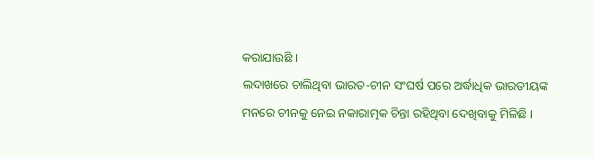କରାଯାଉଛି ।
ଲଦାଖରେ ଚାଲିଥିବା ଭାରତ-ଚୀନ ସଂଘର୍ଷ ପରେ ଅର୍ଦ୍ଧାଧିକ ଭାରତୀୟଙ୍କ ମନରେ ଚୀନକୁ ନେଇ ନକାରାତ୍ମକ ଚିନ୍ତା ରହିଥିବା ଦେଖିବାକୁ ମିଳିଛି ।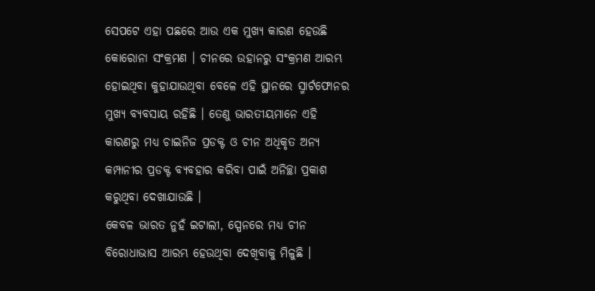ସେପଟେ ଏହା ପଛରେ ଆଉ ଏକ ମୁଖ୍ୟ କାରଣ ହେଉଛି କୋରୋନା ସଂକ୍ରମଣ । ଚୀନରେ ଉହାନରୁ ସଂକ୍ରମଣ ଆରମ୍ଭ ହୋଇଥିବା କୁହାଯାଉଥିବା ବେଳେ ଏହି ସ୍ଥାନରେ ସ୍ମାର୍ଟଫୋନର ମୁଖ୍ୟ ବ୍ୟବସାୟ ରହିଛି । ତେଣୁ ଭାରତୀୟମାନେ ଏହି କାରଣରୁ ମଧ୍ୟ ଚାଇନିଜ ପ୍ରଡକ୍ଟ ଓ ଚୀନ ଅଧିକୃତ ଅନ୍ୟ କମ୍ପାନୀର ପ୍ରଡକ୍ଟ ବ୍ୟବହାର କରିବା ପାଇଁ ଅନିଚ୍ଛା ପ୍ରକାଶ କରୁଥିବା ଦେଖାଯାଉଛି ।
କେବଳ ଭାରତ ନୁହଁ ଇଟାଲୀ, ସ୍ପେନରେ ମଧ୍ୟ ଚୀନ ବିରୋଧାଭାସ ଆରମ୍ଭ ହେଉଥିବା ଦେଖିବାକୁ ମିଳୁଛି ।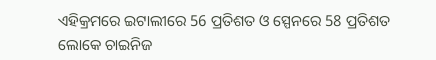ଏହିକ୍ରମରେ ଇଟାଲୀରେ 56 ପ୍ରତିଶତ ଓ ସ୍ପେନରେ 58 ପ୍ରତିଶତ ଲୋକେ ଚାଇନିଜ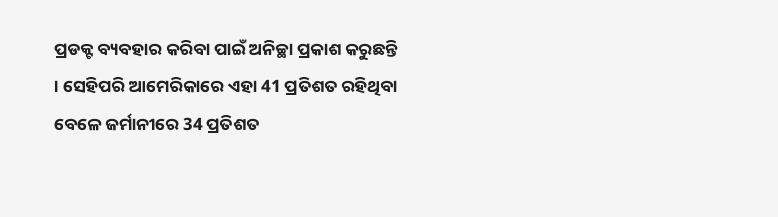ପ୍ରଡକ୍ଟ ବ୍ୟବହାର କରିବା ପାଇଁ ଅନିଚ୍ଛା ପ୍ରକାଶ କରୁଛନ୍ତି । ସେହିପରି ଆମେରିକାରେ ଏହା 41 ପ୍ରତିଶତ ରହିଥିବା ବେଳେ ଜର୍ମାନୀରେ 34 ପ୍ରତିଶତ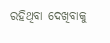ରହିଥିବା ଦେଖିବାକୁ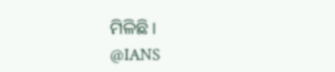ମିଳିଛି ।
@IANS